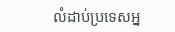លំដាប់ប្រទេសអ្ន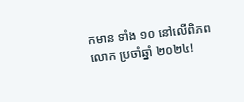កមាន ទាំង ១០ នៅលើពិភពលោក ប្រចាំឆ្នាំ ២០២៤!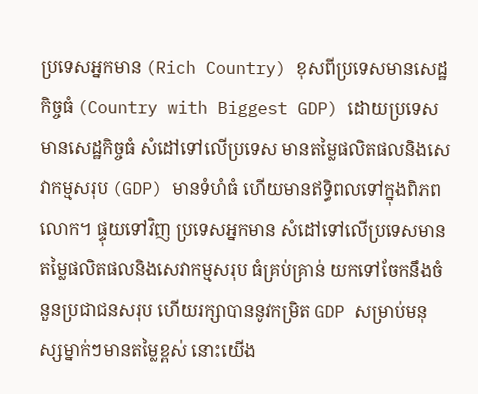ប្រទេសអ្នកមាន (Rich Country) ខុសពីប្រទេសមានសេដ្ឋកិច្ចធំ (Country with Biggest GDP) ដោយប្រទេសមានសេដ្ឋកិច្ចធំ សំដៅទៅលើប្រទេស មានតម្លៃផលិតផលនិងសេវាកម្មសរុប (GDP) មានទំហំធំ ហើយមានឥទ្ធិពលទៅក្នុងពិភពលោក។ ផ្ទុយទៅវិញ ប្រទេសអ្នកមាន សំដៅទៅលើប្រទេសមាន តម្លៃផលិតផលនិងសេវាកម្មសរុប ធំគ្រប់គ្រាន់ យកទៅចែកនឹងចំនួនប្រជាជនសរុប ហើយរក្សាបាននូវកម្រិត GDP សម្រាប់មនុស្សម្នាក់ៗមានតម្លៃខ្ពស់ នោះយើង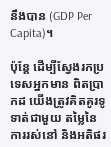នឹងបាន (GDP Per Capita)។

ប៉ុន្តែ ដើម្បីស្វែងរកប្រទេសអ្នកមាន ពិតប្រាកដ យើងត្រូវគិតគូរទូទាត់ជាមួយ តម្លៃនៃការរស់នៅ និងអតិផរ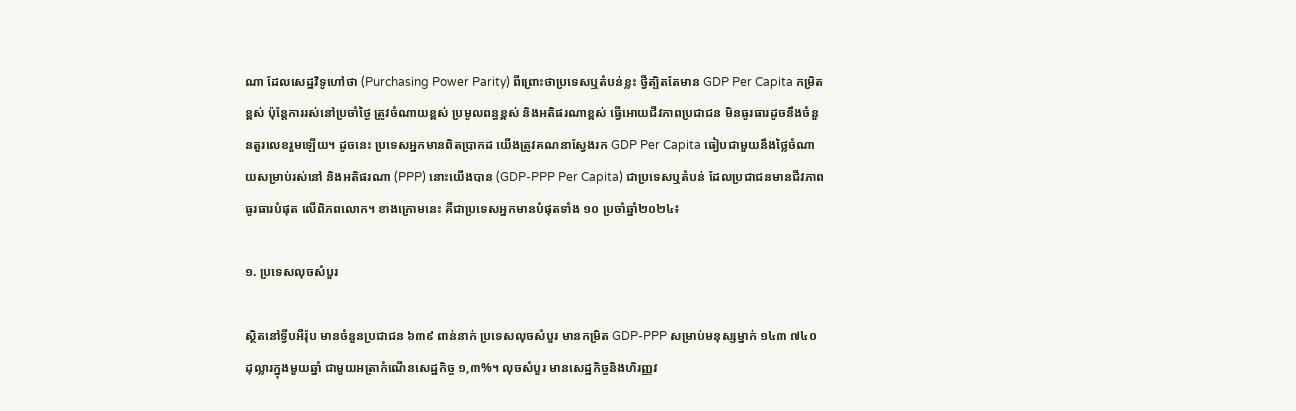ណា ដែលសេដ្ឋវិទូហៅថា (Purchasing Power Parity) ពីព្រោះថាប្រទេសឬតំបន់ខ្លះ ថ្វីត្បិតតែមាន GDP Per Capita កម្រិតខ្ពស់ ប៉ុន្តែការរស់នៅប្រចាំថ្ងៃ ត្រូវចំណាយខ្ពស់ ប្រមូលពន្ធខ្ពស់ និងអតិផរណាខ្ពស់ ធ្វើអោយជីវភាពប្រជាជន មិនធូរធារដូចនឹងចំនួនតួរលេខរួមឡើយ។ ដូចនេះ ប្រទេសអ្នកមានពិតប្រាកដ យើងត្រូវគណនាស្វែងរក GDP Per Capita ធៀបជាមួយនឹងថ្លៃចំណាយសម្រាប់រស់នៅ និងអតិផរណា (PPP) នោះយើងបាន (GDP-PPP Per Capita) ជាប្រទេសឬតំបន់ ដែលប្រជាជនមានជីវភាពធូរធារបំផុត លើពិភពលោក។ ខាងក្រោមនេះ គឺជាប្រទេសអ្នកមានបំផុតទាំង ១០ ប្រចាំឆ្នាំ២០២៤៖

១. ប្រទេសលុចសំបួរ

ស្ថិតនៅទ្វីបអឺរ៉ុប មានចំនួនប្រជាជន ៦៣៩ ពាន់នាក់ ប្រទេសលុចសំបួរ មានកម្រិត GDP-PPP សម្រាប់មនុស្សម្នាក់ ១៤៣ ៧៤០ ដុល្លារក្នុងមួយឆ្នាំ ជាមួយអត្រាកំណើនសេដ្ឋកិច្ច ១,៣%។ លុចសំបួរ មានសេដ្ឋកិច្ចនិងហិរញ្ញវ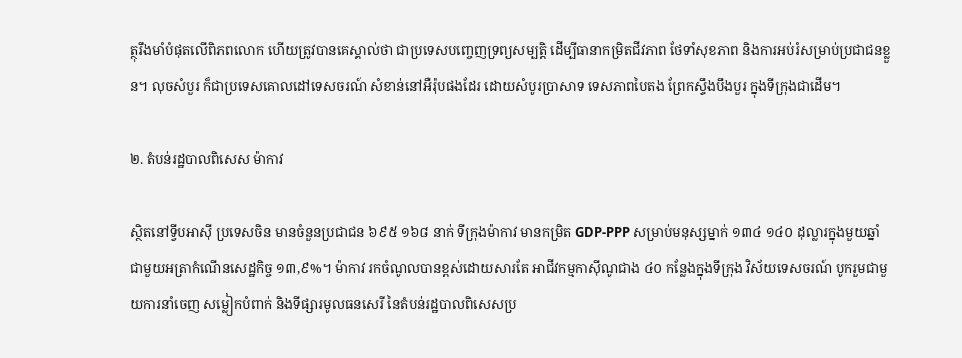ត្ថុរឹងមាំបំផុតលើពិភពលោក ហើយត្រូវបានគេស្គាល់ថា ជាប្រទេសបញ្ចេញទ្រព្យសម្បត្តិ ដើម្បីធានាកម្រិតជីវភាព ថែទាំសុខភាព និងការអប់រំសម្រាប់ប្រជាជនខ្លួន។ លុចសំបួរ ក៏ជាប្រទេសគោលដៅទេសចរណ៍ សំខាន់នៅអឺរ៉ុបផងដែរ ដោយសំបូរប្រាសាទ ទេសភាពបៃតង ព្រែកស្ទឹងបឹងបួរ ក្នុងទីក្រុងជាដើម។

២. តំបន់រដ្ឋបាលពិសេស ម៉ាកាវ

ស្ថិតនៅទ្វីបអាស៊ី ប្រទេសចិន មានចំនួនប្រជាជន ៦៩៥ ១៦៨ នាក់ ទីក្រុងម៉ាកាវ មានកម្រិត GDP-PPP សម្រាប់មនុស្សម្នាក់ ១៣៤ ១៤០ ដុល្លារក្នុងមួយឆ្នាំ ជាមួយអត្រាកំណើនសេដ្ឋកិច្ច ១៣,៩%។ ម៉ាកាវ រកចំណូលបានខ្ពស់ដោយសារតែ អាជីវកម្មកាស៊ីណូជាង ៤០ កន្លែងក្នុងទីក្រុង វិស័យទេសចរណ៍ បូករួមជាមួយការនាំចេញ សម្លៀកបំពាក់ និងទីផ្សារមូលធនសេរី នៃតំបន់រដ្ឋបាលពិសេសប្រ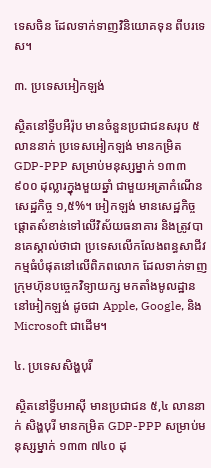ទេសចិន ដែលទាក់ទាញវិនិយោគទុន ពីបរទេស។

៣. ប្រទេសអៀកឡង់

ស្ថិតនៅទ្វីបអឺរ៉ុប មានចំនួនប្រជាជនសរុប ៥ លាននាក់ ប្រទេសអៀកឡង់ មានកម្រិត GDP-PPP សម្រាប់មនុស្សម្នាក់ ១៣៣ ៩០០ ដុល្លារក្នុងមួយឆ្នាំ ជាមួយអត្រាកំណើនសេដ្ឋកិច្ច ១,៥%។ អៀកឡង់ មានសេដ្ឋកិច្ចផ្ដោតសំខាន់ទៅលើវិស័យធនាគារ និងត្រូវបានគេស្គាល់ថាជា ប្រទេសលើកលែងពន្ធសាជីវកម្មធំបំផុតនៅលើពិភពលោក ដែលទាក់ទាញក្រុមហ៊ុនបច្ចេកវិទ្យាយក្ស មកតាំងមូលដ្ឋាននៅអៀកឡង់ ដូចជា Apple, Google, និង Microsoft ជាដើម។

៤. ប្រទេសសិង្ហបុរី

ស្ថិតនៅទ្វីបអាស៊ី មានប្រជាជន ៥,៤ លាននាក់ សិង្ហបុរី មានកម្រិត GDP-PPP សម្រាប់មនុស្សម្នាក់ ១៣៣ ៧៤០ ដុ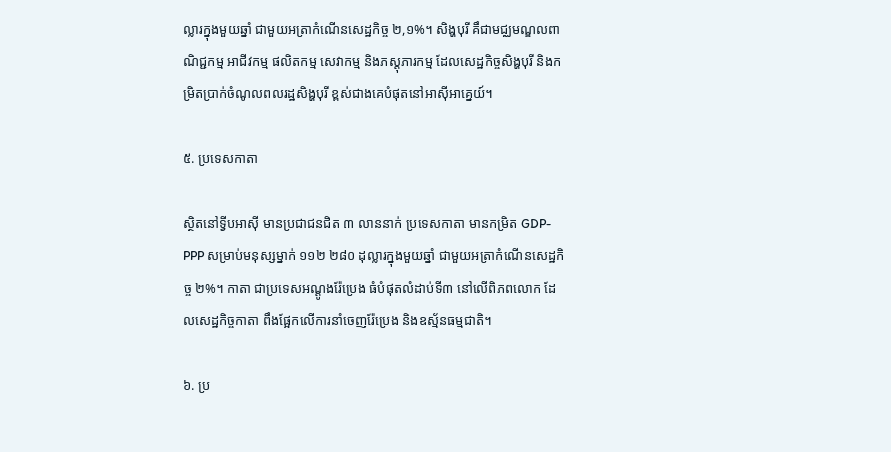ល្លារក្នុងមួយឆ្នាំ ជាមួយអត្រាកំណើនសេដ្ឋកិច្ច ២,១%។ សិង្ហបុរី គឹជាមជ្ឈមណ្ឌលពាណិជ្ជកម្ម អាជីវកម្ម ផលិតកម្ម សេវាកម្ម និងភស្ដុភារកម្ម ដែលសេដ្ឋកិច្ចសិង្ហបុរី និងកម្រិតប្រាក់ចំណូលពលរដ្ឋសិង្ហបុរី ខ្ពស់ជាងគេបំផុតនៅអាស៊ីអាគ្នេយ៍។

៥. ប្រទេសកាតា

ស្ថិតនៅទ្វីបអាស៊ី មានប្រជាជនជិត ៣ លាននាក់ ប្រទេសកាតា មានកម្រិត GDP-PPP សម្រាប់មនុស្សម្នាក់ ១១២ ២៨០ ដុល្លារក្នុងមួយឆ្នាំ ជាមួយអត្រាកំណើនសេដ្ឋកិច្ច ២%។ កាតា ជាប្រទេសអណ្ដូងរ៉ែប្រេង ធំបំផុតលំដាប់ទី៣ នៅលើពិភពលោក ដែលសេដ្ឋកិច្ចកាតា ពឹងផ្អែកលើការនាំចេញរ៉ែប្រេង និងឧស្ម័នធម្មជាតិ។

៦. ប្រ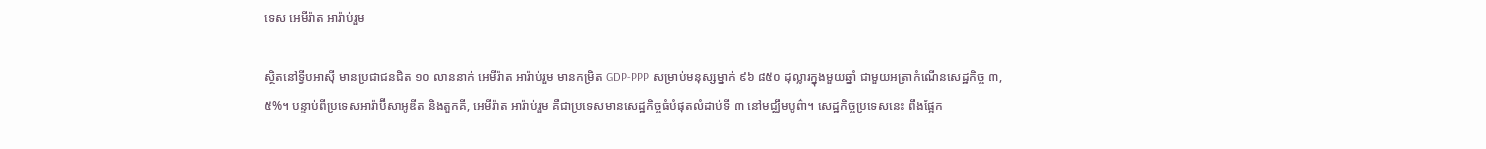ទេស អេមីរ៉ាត អារ៉ាប់រួម

ស្ថិតនៅទ្វីបអាស៊ី មានប្រជាជនជិត ១០ លាននាក់ អេមីរ៉ាត អារ៉ាប់រួម មានកម្រិត GDP-PPP សម្រាប់មនុស្សម្នាក់ ៩៦ ៨៥០ ដុល្លារក្នុងមួយឆ្នាំ ជាមួយអត្រាកំណើនសេដ្ឋកិច្ច ៣,៥%។ បន្ទាប់ពីប្រទេសអារ៉ាប៊ីសាអូឌីត និងតួកគី, អេមីរ៉ាត អារ៉ាប់រួម គឺជាប្រទេសមានសេដ្ឋកិច្ចធំបំផុតលំដាប់ទី ៣ នៅមជ្ឈឹមបូព៌ា។ សេដ្ឋកិច្ចប្រទេសនេះ ពឹងផ្អែក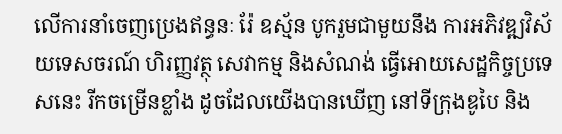លើការនាំចេញប្រេងឥន្ធនៈ រ៉ែ ឧស្ម័ន បូករួមជាមួយនឹង ការអភិវឌ្ឍវិស័យទេសចរណ៍ ហិរញ្ញវត្ថុ សេវាកម្ម និងសំណង់ ធ្វើអោយសេដ្ឋកិច្ចប្រទេសនេះ រីកចម្រើនខ្លាំង ដូចដែលយើងបានឃើញ នៅទីក្រុងឌូបៃ និង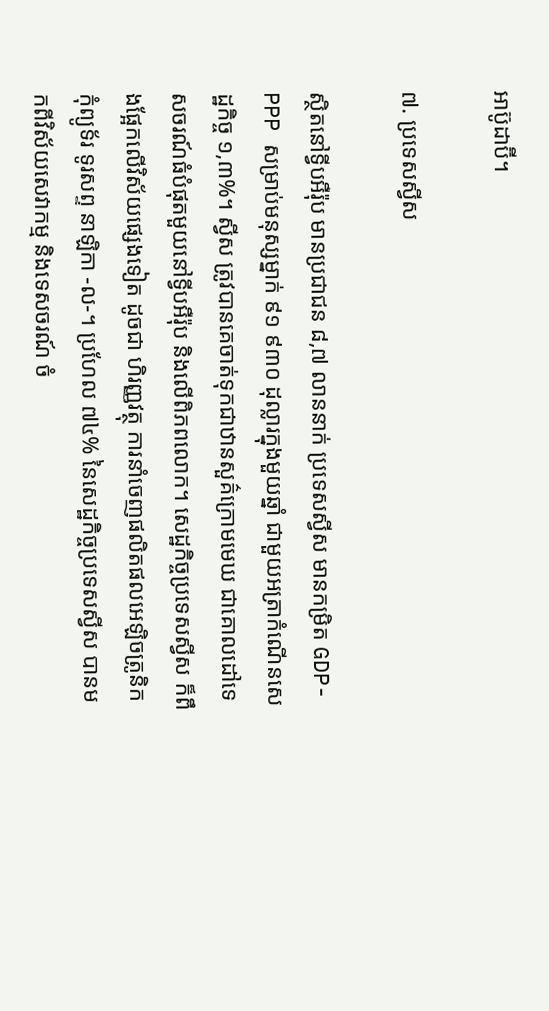អាប៊ូដាប៊ី។

៧. ប្រទេសស្វីស

ស្ថិតនៅទ្វីបអឺរ៉ុប មានប្រជាជន ៨,៧ លាននាក់ ប្រទេសស្វីស មានកម្រិត GDP-PPP សម្រាប់មនុស្សម្នាក់ ៩១ ៩៣០ ដុល្លារក្នុងមួយឆ្នាំ ជាមួយអត្រាកំណើនសេដ្ឋកិច្ច ១,៣%។ ស្វីស ត្រូវបានគេចាត់ទុកជាឋានសួគ៌ក្រោមមេឃ ជាគោលដៅទេសចរណ៍ធំបំផុតមួយនៅទ្វីបអឺរ៉ុប និងលើពិភពលោក។ សេដ្ឋកិច្ចប្រទេសស្វីស ក៏ពឹងផ្អែកលើវិស័យផ្សេងទៀត ដូចជា ហិរញ្ញវត្ថុ ការនាំចេញផលិតផលអេឡិចត្រូនិក កុំព្យូទ័រ ទូរសព្ទ នាឡិកា -ល-។ ប្រហែល ៧៤% នៃសេដ្ឋកិច្ចប្រទេសស្វីស បានមកពីវិស័យសេវាកម្ម និងទេសចរណ៍ ចំ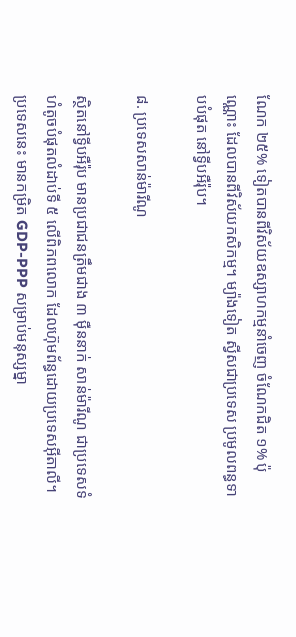ណែក ២៥% ទៀតបានពីវិស័យឧស្សាហកម្មនាំចេញ ចំណែកជិត ១% ប៉ុណ្ណោះ ដែលបានពីវិស័យកសិកម្ម។ ម្យ៉ាងទៀត ស្វីសជាប្រទេស ប្រមូលពន្ធទាបបំផុត នៅទ្វីបអឺរ៉ុប។

៨. ប្រទេសសាន់ម៉ារីណូ

ស្ថិតនៅទ្វីបអឺរ៉ុប មានប្រជាជនត្រឹមជាង ៣ ម៉ឺននាក់ សាន់ម៉ារីណូ ជាប្រទេសទំហំតូចបំផុតលំដាប់ទី ៥ លើពិភពលោក ដែលហ៊ុមព័ន្ធដោយប្រទេសអ៊ីតាលី។ ប្រទេសនេះ មានកម្រិត GDP-PPP សម្រាប់មនុស្សម្នា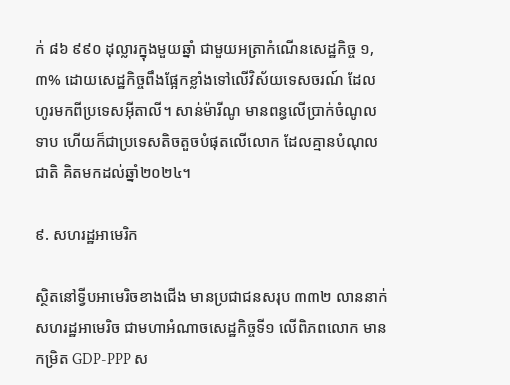ក់ ៨៦ ៩៩០ ដុល្លារក្នុងមួយឆ្នាំ ជាមួយអត្រាកំណើនសេដ្ឋកិច្ច ១,៣% ដោយសេដ្ឋកិច្ចពឹងផ្អែកខ្លាំងទៅលើវិស័យទេសចរណ៍ ដែលហូរមកពីប្រទេសអ៊ីតាលី។ សាន់ម៉ារីណូ មានពន្ធលើប្រាក់ចំណូលទាប ហើយក៏ជាប្រទេសតិចតួចបំផុតលើលោក ដែលគ្មានបំណុលជាតិ គិតមកដល់ឆ្នាំ២០២៤។

៩. សហរដ្ឋអាមេរិក

ស្ថិតនៅទ្វីបអាមេរិចខាងជើង មានប្រជាជនសរុប ៣៣២ លាននាក់ សហរដ្ឋអាមេរិច ជាមហាអំណាចសេដ្ឋកិច្ចទី១ លើពិភពលោក មានកម្រិត GDP-PPP ស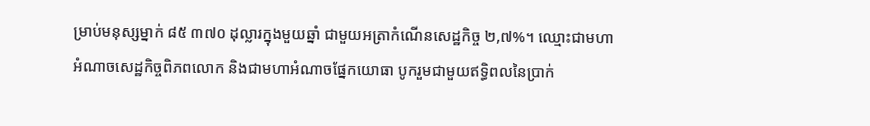ម្រាប់មនុស្សម្នាក់ ៨៥ ៣៧០ ដុល្លារក្នុងមួយឆ្នាំ ជាមួយអត្រាកំណើនសេដ្ឋកិច្ច ២,៧%។ ឈ្មោះជាមហាអំណាចសេដ្ឋកិច្ចពិភពលោក និងជាមហាអំណាចផ្នែកយោធា បូករួមជាមួយឥទ្ធិពលនៃប្រាក់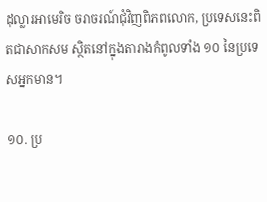ដុល្លារអាមេរិច ចរាចរណ៍ជុំវិញពិភពលោក, ប្រទេសនេះពិតជាសាកសម ស្ថិតនៅក្នុងតារាងកំពូលទាំង ១០ នៃប្រទេសអ្នកមាន។

១០. ប្រ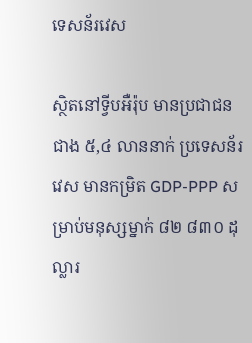ទេសន័រវេស

ស្ថិតនៅទ្វីបអឺរ៉ុប មានប្រជាជនជាង ៥,៤ លាននាក់ ប្រទេសន័រវេស មានកម្រិត GDP-PPP សម្រាប់មនុស្សម្នាក់ ៨២ ៨៣០ ដុល្លារ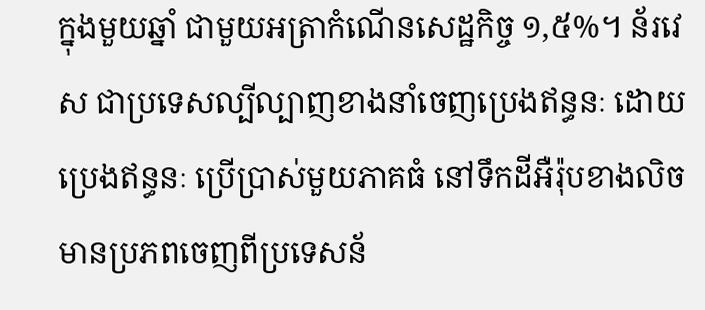ក្នុងមួយឆ្នាំ ជាមួយអត្រាកំណើនសេដ្ឋកិច្ច ១,៥%។ ន័រវេស ជាប្រទេសល្បីល្បាញខាងនាំចេញប្រេងឥន្ធនៈ ដោយប្រេងឥន្ធនៈ ប្រើប្រាស់មួយភាគធំ នៅទឹកដីអឺរ៉ុបខាងលិច មានប្រភពចេញពីប្រទេសន័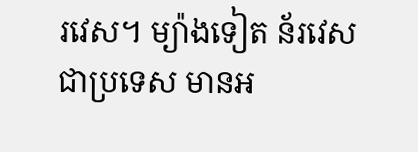រវេស។ ម្យ៉ាងទៀត ន័រវេស ជាប្រទេស មានអ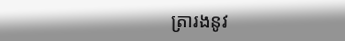ត្រារងនូវ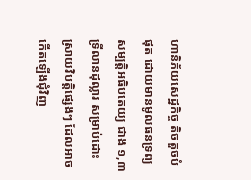ហានិភ័យសេដ្ឋកិច្ច តិចតួចបំផុត ដោយមានមូលធនទ្រព្យសម្បត្តិអធិបតេយ្យ ជាង ១,៣ ទ្រីលានដុល្លារ សម្រាប់ដោះស្រាយវិបត្តិផ្សេងៗ ដែលអាចកើតឡើងជុំវិញ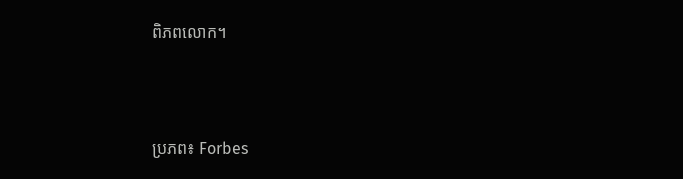ពិភពលោក។



ប្រភព៖ Forbes